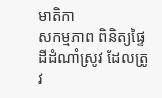មាតិកា
សកម្មភាព ពិនិត្យផ្ទៃដីដំណាំស្រូវ ដែលត្រូវ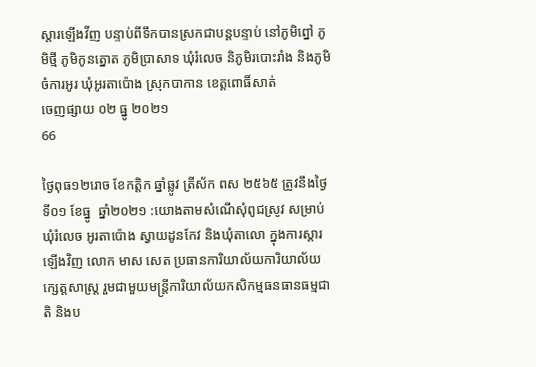ស្តារឡើងវីញ បន្ទាប់ពីទឹកបានស្រកជាបន្តបន្ទាប់ នៅភូមិព្នៅ ភូមិថ្មី ភូមិកូនត្នោត ភូមិប្រាសាទ ឃុំរំលេច និភូមិរបោះរាំង និងភូមិចំការអូរ ឃុំអូរតាប៉ោង ស្រុកបាកាន ខេត្តពោធិ៍សាត់
ចេញផ្សាយ ០២ ធ្នូ ២០២១
66

ថ្ងៃពុធ១២រោច ខែកត្តិក ឆ្នាំឆ្លូវ ត្រីស័ក ពស ២៥៦៥ ត្រូវនឹងថ្ងៃទី០១ ខែធ្នូ  ឆ្នាំ២០២១ :យោងតាមសំណើសុំពូជស្រូវ សម្រាប់ឃុំរំលេច អូរតាប៉ោង ស្វាយដូនកែវ និងឃុំតាលោ ក្នុងការស្តារឡើងវិញ លោក មាស សេត ប្រធានការិយាល័យការិយាល័យក្សេត្តសាស្រ្ត រួមជាមួយមន្ត្រីការិយាល័យកសិកម្មធនធានធម្មជាតិ និងប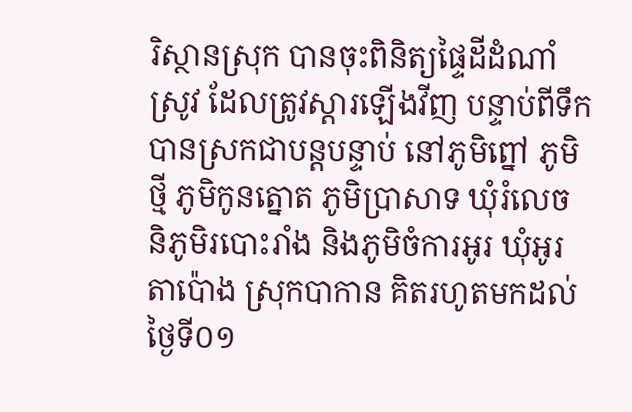រិស្ថានស្រុក បានចុះពិនិត្យផ្ទៃដីដំណាំស្រូវ ដែលត្រូវស្តារឡើងវីញ បន្ទាប់ពីទឹកបានស្រកជាបន្តបន្ទាប់ នៅភូមិព្នៅ ភូមិថ្មី ភូមិកូនត្នោត ភូមិប្រាសាទ ឃុំរំលេច និភូមិរបោះរាំង និងភូមិចំការអូរ ឃុំអូរតាប៉ោង ស្រុកបាកាន គិតរហូតមកដល់ថ្ងៃទី០១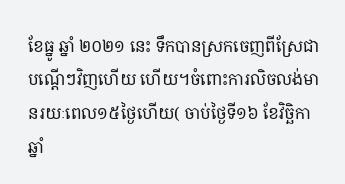ខែធ្នូ ឆ្នាំ ២០២១ នេះ ទឹកបានស្រកចេញពីស្រែជាបណ្តើៗវិញហើយ ហើយ។ចំពោះការលិចលង់មានរយៈពេល១៥ថ្ងៃហើយ( ចាប់ថ្ងៃទី១៦ ខែវិច្ឆិកា ឆ្នាំ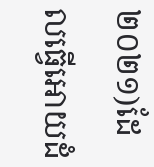២០២១)ដែលធ្វើអោយដំ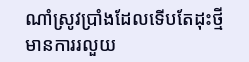ណាំស្រូវប្រាំងដែលទើបតែដុះថ្មី មានការរលួយ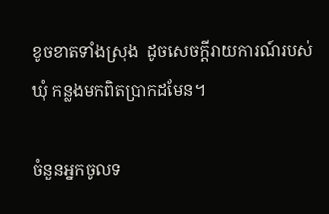ខូចខាតទាំងស្រុង  ដូចសេចក្តីរាយការណ៍របស់ឃុំ កន្លងមកពិតប្រាកដមែន។

ចំនួនអ្នកចូលទ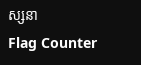ស្សនា
Flag Counter